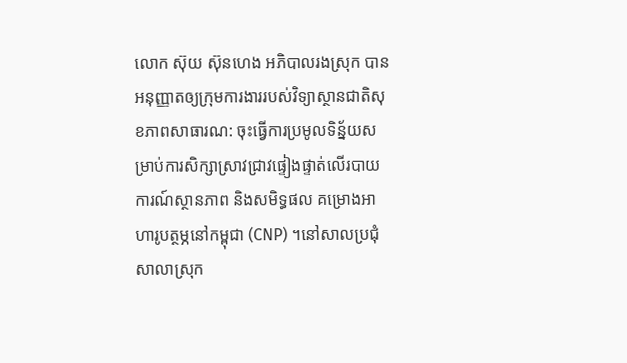លោក ស៊ុយ ស៊ុនហេង អភិបាលរងស្រុក បានអនុញ្ញាតឲ្យក្រុមការងាររបស់វិទ្យាស្ថានជាតិសុខភាពសាធារណ: ចុះធ្វើការប្រមូលទិន្ន័យសម្រាប់ការសិក្សាស្រាវជ្រាវផ្ទៀងផ្ទាត់លើរបាយការណ៍ស្ថានភាព និងសមិទ្ធផល គម្រោងអាហារូបត្ថម្ភនៅកម្ពុជា (CNP) ។នៅសាលប្រជុំសាលាស្រុក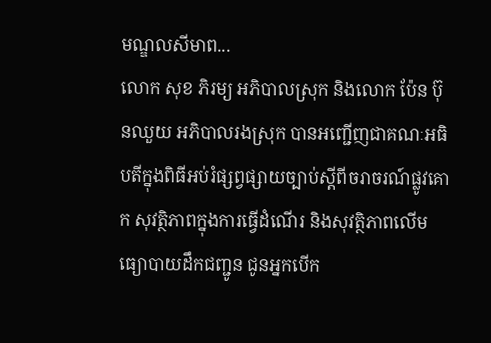មណ្ឌលសីមាព...
លោក សុខ ភិរម្យ អភិបាលស្រុក និងលោក ប៉ែន ប៊ុនឈួយ អភិបាលរងស្រុក បានអញ្ជើញជាគណៈអធិបតីក្នុងពិធីអប់រំផ្សព្វផ្សាយច្បាប់ស្តីពីចរាចរណ៍ផ្លូវគោក សុវត្ថិភាពក្នុងការធ្វើដំណើរ និងសុវត្ថិភាពលើមធ្យោបាយដឹកជញ្ជូន ជូនអ្នកបើក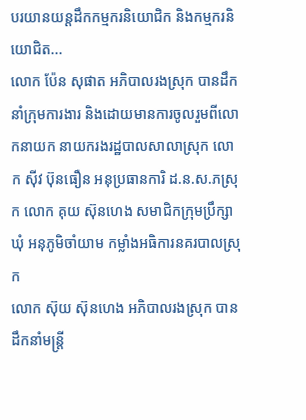បរយានយន្តដឹកកម្មករនិយោជិក និងកម្មករនិយោជិត...
លោក ប៉ែន សុផាត អភិបាលរងស្រុក បានដឹកនាំក្រុមការងារ និងដោយមានការចូលរួមពីលោកនាយក នាយករងរដ្ឋបាលសាលាស្រុក លោក ស៊ីវ ប៊ុនធឿន អនុប្រធានការិ ដ.ន.ស.ភស្រុក លោក គុយ ស៊ុនហេង សមាជិកក្រុមប្រឹក្សាឃុំ អនុភូមិចាំយាម កម្លាំងអធិការនគរបាលស្រុក
លោក ស៊ុយ ស៊ុនហេង អភិបាលរងស្រុក បានដឹកនាំមន្រ្តី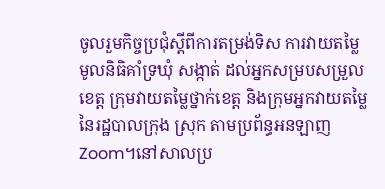ចូលរួមកិច្ចប្រជុំស្ដីពីការតម្រង់ទិស ការវាយតម្លៃមូលនិធិគាំទ្រឃុំ សង្កាត់ ដល់អ្នកសម្របសម្រួលខេត្ត ក្រុមវាយតម្លៃថ្នាក់ខេត្ត និងក្រុមអ្នកវាយតម្លៃនៃរដ្ឋបាលក្រុង ស្រុក តាមប្រព័ន្ធអនឡាញ Zoom។នៅសាលប្រ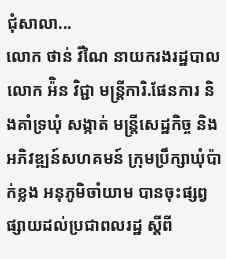ជុំសាលា...
លោក ថាន់ វីណៃ នាយករងរដ្ឋបាល លោក អ៉ិន វិជ្ជា មន្ត្រីការិ.ផែនការ និងគាំទ្រឃុំ សង្កាត់ មន្ត្រីសេដ្ឋកិច្ច និងអភិវឌ្ឍន៍សហគមន៍ ក្រុមប្រឹក្សាឃុំប៉ាក់ខ្លង អនុភូមិចាំយាម បានចុះផ្សព្វផ្សាយដល់ប្រជាពលរដ្ឋ ស្ដីពី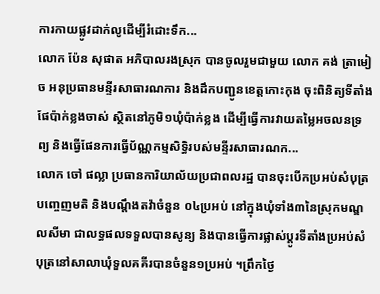ការកាយផ្លូវដាក់លូដេីម្បីរំដោះទឹក...
លោក ប៉ែន សុផាត អភិបាលរងស្រុក បានចូលរួមជាមួយ លោក គង់ ត្រាមៀច អនុប្រធានមន្ទីរសាធារណការ និងដឹកបញ្ជូនខេត្តកោះកុង ចុះពិនិត្យទីតាំងផែប៉ាក់ខ្លងចាស់ ស្ថិតនៅភូមិ១ឃុំប៉ាក់ខ្លង ដើម្បីធ្វើការវាយតម្លៃអចលនទ្រព្យ និងធ្វើផែនការធ្វើប័ណ្ណកម្មសិទ្ធិរបស់មន្ទីរសាធារណក...
លោក ចៅ ផល្លា ប្រធានការិយាល័យប្រជាពលរដ្ឋ បានចុះបើកប្រអប់សំបុត្របញ្ចេញមតិ និងបណ្តឹងតវ៉ាចំនួន ០៤ប្រអប់ នៅក្នុងឃុំទាំង៣នៃស្រុកមណ្ឌលសីមា ជាលទ្ធផលទទួលបានសូន្យ និងបានធ្វើការផ្លាស់ប្តូរទីតាំងប្រអប់សំបុត្រនៅសាលាឃុំទួលគគីរបានចំនួន១ប្រអប់ ។ព្រឹកថ្ងៃ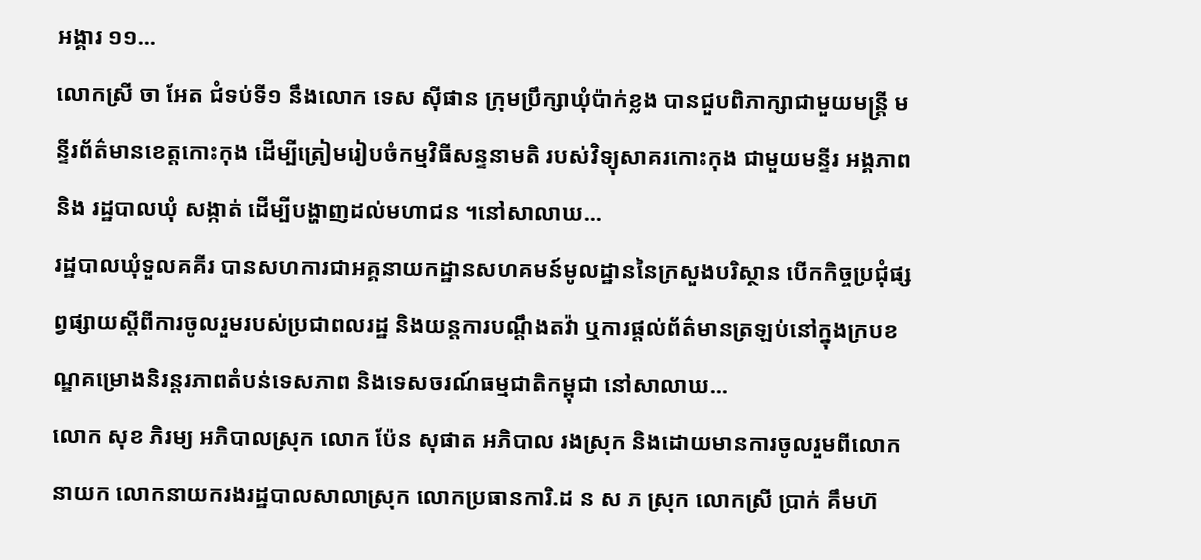អង្គារ ១១...
លោកស្រី ចា អែត ជំទប់ទី១ នឹងលោក ទេស ស៊ីផាន ក្រុមប្រឹក្សាឃុំប៉ាក់ខ្លង បានជួបពិភាក្សាជាមួយមន្ត្រី មន្ទីរព័ត៌មានខេត្តកោះកុង ដើម្បីត្រៀមរៀបចំកម្មវិធីសន្ទនាមតិ របស់វិទ្យុសាគរកោះកុង ជាមួយមន្ទីរ អង្គភាព និង រដ្ឋបាលឃុំ សង្កាត់ ដើម្បីបង្ហាញដល់មហាជន ។នៅសាលាឃ...
រដ្ឋបាលឃុំទួលគគីរ បានសហការជាអគ្គនាយកដ្ឋានសហគមន៍មូលដ្ឋាននៃក្រសួងបរិស្ថាន បើកកិច្ចប្រជុំផ្សព្វផ្សាយស្តីពីការចូលរួមរបស់ប្រជាពលរដ្ឋ និងយន្តការបណ្តឹងតវ៉ា ឬការផ្តល់ព័ត៌មានត្រឡប់នៅក្នុងក្របខណ្ឌគម្រោងនិរន្តរភាពតំបន់ទេសភាព និងទេសចរណ៍ធម្មជាតិកម្ពុជា នៅសាលាឃ...
លោក សុខ ភិរម្យ អភិបាលស្រុក លោក ប៉ែន សុផាត អភិបាល រងស្រុក និងដោយមានការចូលរួមពីលោកនាយក លោកនាយករងរដ្ឋបាលសាលាស្រុក លោកប្រធានការិ.ដ ន ស ភ ស្រុក លោកស្រី ប្រាក់ គឹមហ៊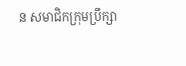ន សមាជិកក្រុមប្រឹក្សា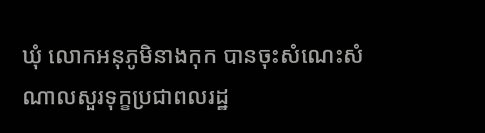ឃុំ លោកអនុភូមិនាងកុក បានចុះសំណេះសំណាលសួរទុក្ខប្រជាពលរដ្ឋ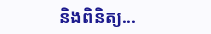និងពិនិត្យ...